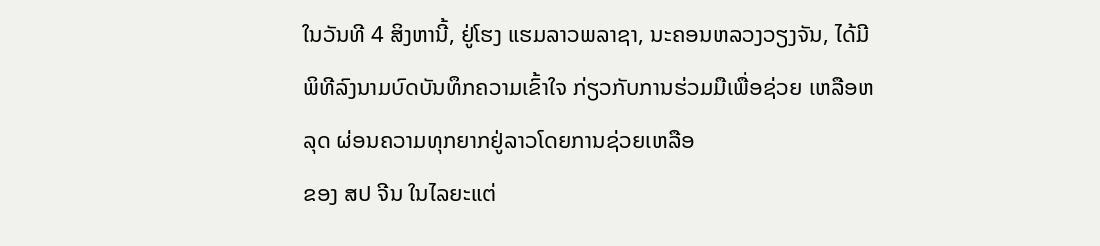ໃນວັນທີ 4 ສິງຫານີ້, ຢູ່ໂຮງ ແຮມລາວພລາຊາ, ນະຄອນຫລວງວຽງຈັນ, ໄດ້ມີ ພິທີລົງນາມບົດບັນທຶກຄວາມເຂົ້າໃຈ ກ່ຽວກັບການຮ່ວມມືເພື່ອຊ່ວຍ ເຫລືອຫລຸດ ຜ່ອນຄວາມທຸກຍາກຢູ່ລາວໂດຍການຊ່ວຍເຫລືອ
ຂອງ ສປ ຈີນ ໃນໄລຍະແຕ່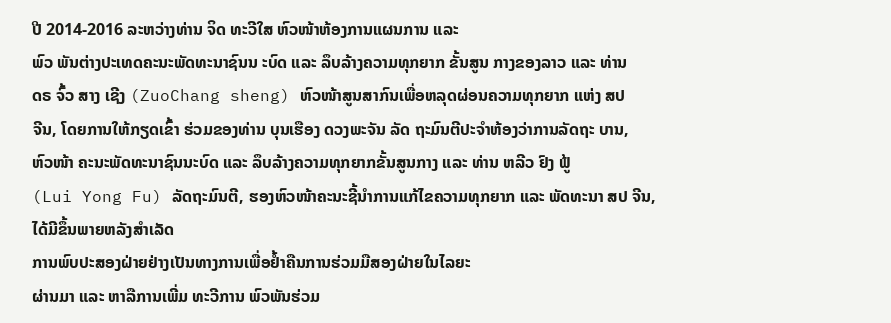ປີ 2014-2016 ລະຫວ່າງທ່ານ ຈິດ ທະວີໃສ ຫົວໜ້າຫ້ອງການແຜນການ ແລະ
ພົວ ພັນຕ່າງປະເທດຄະນະພັດທະນາຊົນນ ະບົດ ແລະ ລຶບລ້າງຄວາມທຸກຍາກ ຂັ້ນສູນ ກາງຂອງລາວ ແລະ ທ່ານ
ດຣ ຈົ້ວ ສາງ ເຊີງ (ZuoChang sheng) ຫົວໜ້າສູນສາກົນເພື່ອຫລຸດຜ່ອນຄວາມທຸກຍາກ ແຫ່ງ ສປ
ຈີນ, ໂດຍການໃຫ້ກຽດເຂົ້າ ຮ່ວມຂອງທ່ານ ບຸນເຮືອງ ດວງພະຈັນ ລັດ ຖະມົນຕີປະຈຳຫ້ອງວ່າການລັດຖະ ບານ,
ຫົວໜ້າ ຄະນະພັດທະນາຊົນນະບົດ ແລະ ລຶບລ້າງຄວາມທຸກຍາກຂັ້ນສູນກາງ ແລະ ທ່ານ ຫລີວ ຢົງ ຟູ້
(Lui Yong Fu) ລັດຖະມົນຕີ, ຮອງຫົວໜ້າຄະນະຊີ້ນຳການແກ້ໄຂຄວາມທຸກຍາກ ແລະ ພັດທະນາ ສປ ຈີນ,
ໄດ້ມີຂຶ້ນພາຍຫລັງສຳເລັດ
ການພົບປະສອງຝ່າຍຢ່າງເປັນທາງການເພື່ອຢ້ຳຄືນການຮ່ວມມືສອງຝ່າຍໃນໄລຍະ
ຜ່ານມາ ແລະ ຫາລືການເພີ່ມ ທະວີການ ພົວພັນຮ່ວມ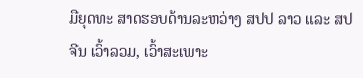ມືຍຸດທະ ສາດຮອບດ້ານລະຫວ່າງ ສປປ ລາວ ແລະ ສປ
ຈີນ ເວົ້າລວມ, ເວົ້າສະເພາະ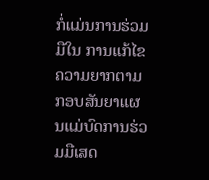ກໍ່ແມ່ນການຮ່ວມມືໃນ ການແກ້ໄຂຄວາມຍາກຕາມກອບສັນຍາແຜນແມ່ບົດການຮ່ວມມືເສດ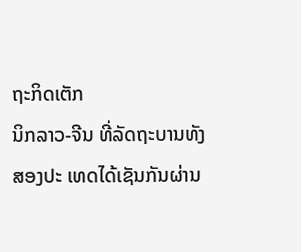ຖະກິດເຕັກ
ນິກລາວ-ຈີນ ທີ່ລັດຖະບານທັງສອງປະ ເທດໄດ້ເຊັນກັນຜ່ານ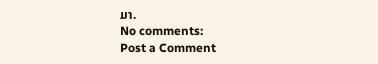ມາ.
No comments:
Post a Comment